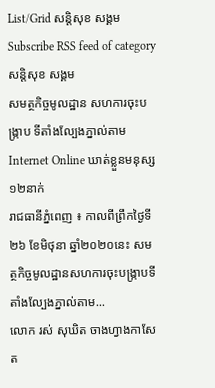List/Grid សន្តិសុខ សង្គម Subscribe RSS feed of category សន្តិសុខ សង្គម
សមត្ថកិច្ចមូលដ្ឋាន សហការចុះបង្ក្រាប ទីតាំងល្បែងភ្នាល់តាម Internet Online ឃាត់ខ្លួនមនុស្ស១២នាក់
រាជធានីភ្នំពេញ ៖ កាលពីព្រឹកថ្ងៃទី២៦ ខែមិថុនា ឆ្នាំ២០២០នេះ សមត្ថកិច្ចមូលដ្ឋានសហការចុះបង្ក្រាបទីតាំងល្បែងភ្នាល់តាម...
លោក រស់ សុឃិត ចាងហ្វាងកាសែត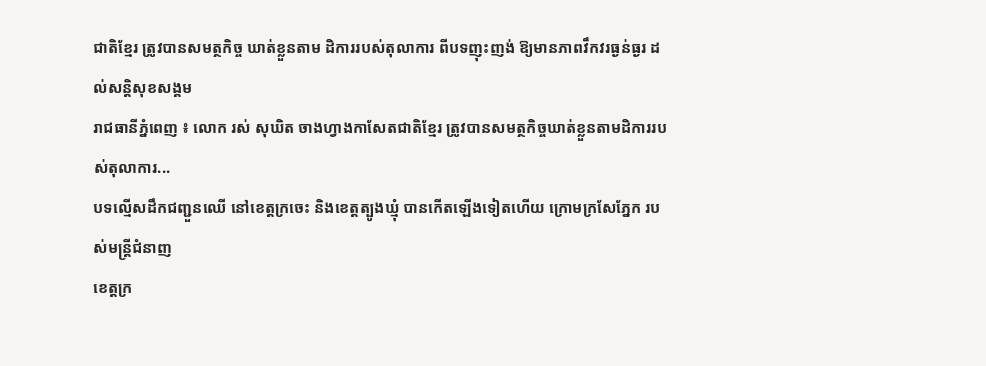ជាតិខ្មែរ ត្រូវបានសមត្ថកិច្ច ឃាត់ខ្លួនតាម ដិការរបស់តុលាការ ពីបទញុះញង់ ឱ្យមានភាពវឹកវរធ្ងន់ធ្ងរ ដល់សន្តិសុខសង្គម
រាជធានីភ្នំពេញ ៖ លោក រស់ សុឃិត ចាងហ្វាងកាសែតជាតិខ្មែរ ត្រូវបានសមត្ថកិច្ចឃាត់ខ្លួនតាមដិការរបស់តុលាការ...
បទល្មើសដឹកជញ្ជួនឈើ នៅខេត្តក្រចេះ និងខេត្តត្បូងឃ្មុំ បានកើតឡើងទៀតហើយ ក្រោមក្រសែភ្នែក របស់មន្រ្តីជំនាញ
ខេត្តក្រ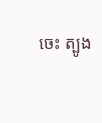ចេះ ត្បូង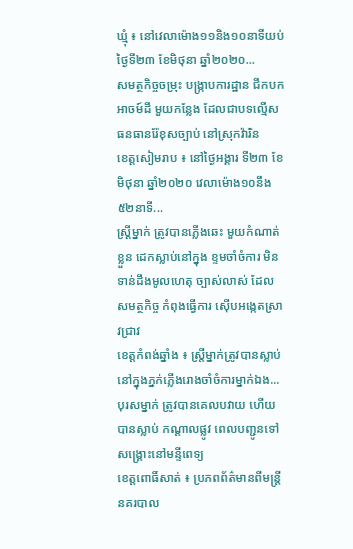ឃ្មុំ ៖ នៅវេលាម៉ោង១១និង១០នាទីយប់ ថ្ងៃទី២៣ ខែមិថុនា ឆ្នាំ២០២០...
សមត្ថកិច្ចចម្រុះ បង្ក្រាបការដ្ឋាន ជីកបកអាចម៍ដី មួយកន្លែង ដែលជាបទល្មើស ធនធានរ៉ែខុសច្បាប់ នៅស្រុកវ៉ារិន
ខេត្តសៀមរាប ៖ នៅថ្ងៃអង្គារ ទី២៣ ខែមិថុនា ឆ្នាំ២០២០ វេលាម៉ោង១០នឹង៥២នាទី...
ស្រ្តីម្នាក់ ត្រូវបានភ្លើងឆេះ មួយកំណាត់ខ្លួន ដេកស្លាប់នៅក្នុង ខ្ទមចាំចំការ មិនទាន់ដឹងមូលហេតុ ច្បាស់លាស់ ដែលសមត្ថកិច្ច កំពុងធ្វើការ ស៊ើបអង្កេតស្រាវជ្រាវ
ខេត្តកំពង់ឆ្នាំង ៖ ស្ត្រីម្នាក់ត្រូវបានស្លាប់នៅក្នុងភ្នក់ភ្លើងរោងចាំចំការម្នាក់ឯង...
បុរសម្នាក់ ត្រូវបានគេលបវាយ ហើយបានស្លាប់ កណ្តាលផ្លូវ ពេលបញ្ជូនទៅ សង្រ្គោះនៅមន្ទីពេទ្យ
ខេត្តពោធិ៍សាត់ ៖ ប្រភពព័ត៌មានពីមន្រ្តីនគរបាល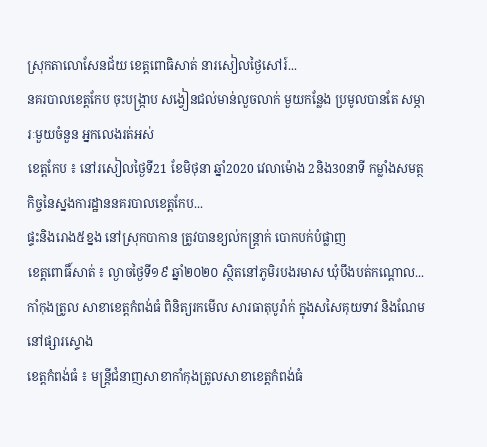ស្រុកតាលោសែនជ័យ ខេត្តពោធិសាត់ នារសៀលថ្ងៃសៅរ៍...
នគរបាលខេត្តកែប ចុះបង្ក្រាប សង្វៀនជល់មាន់លួចលាក់ មួយកន្លែង ប្រមូលបានតែ សម្ភារៈមួយចំនួន អ្នកលេងរត់អស់
ខេត្តកែប ៖ នៅរសៀលថ្ងៃទី21 ខែមិថុនា ឆ្នាំ2020 វេលាម៉ោង 2និង30នាទី កម្លាំងសមត្ថកិច្ចនៃស្នងការដ្ឋាននគរបាលខេត្តកែប...
ផ្ទះនិងរោង៥ខ្នង នៅស្រុកបាកាន ត្រូវបានខ្យល់កន្ត្រាក់ បោកបក់បំផ្លាញ
ខេត្តពោធិ៍សាត់ ៖ ល្ងាចថ្ងៃទី១៩ ឆ្នាំ២០២០ ស្ថិតនៅភូមិរបងរមាស ឃុំបឹងបត់កណ្ដោល...
កាំកុងត្រូល សាខាខេត្តកំពង់ធំ ពិនិត្យរកមើល សារធាតុបូរ៉ាក់ ក្នុងសសៃគុយទាវ និងណែម នៅផ្សារស្ទោង
ខេត្តកំពង់ធំ ៖ មន្រ្តីជំនាញសាខាកាំកុងត្រូលសាខាខេត្តកំពង់ធំ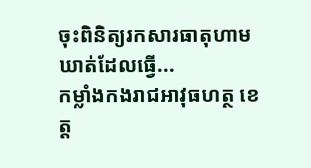ចុះពិនិត្យរកសារធាតុហាមឃាត់ដែលធ្វើ...
កម្លាំងកងរាជអាវុធហត្ថ ខេត្ត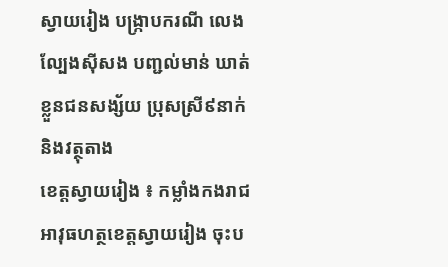ស្វាយរៀង បង្ក្រាបករណី លេងល្បែងស៊ីសង បញ្ជល់មាន់ ឃាត់ខ្លួនជនសង្ស័យ ប្រុសស្រី៩នាក់ និងវត្ថុតាង
ខេត្តស្វាយរៀង ៖ កម្លាំងកងរាជអាវុធហត្ថខេត្តស្វាយរៀង ចុះប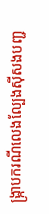ង្ក្រាបករណីលេងល្បែងស៊ីសងបញ្ជ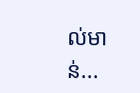ល់មាន់...